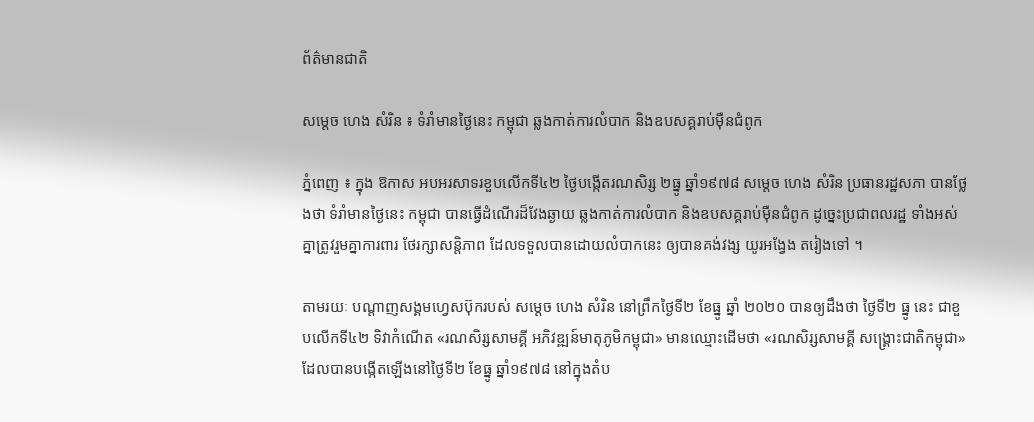ព័ត៌មានជាតិ

សម្ដេច ហេង សំរិន ៖ ទំរាំមានថ្ងៃនេះ កម្ពុជា ឆ្លងកាត់ការលំបាក និងឧបសគ្គរាប់ម៉ឺនជំពូក

ភ្នំពេញ ៖ ក្នុង ឱកាស អបអរសាទរខួបលើកទី៤២ ថ្ងៃបង្កើតរណសិរ្ស ២ធ្នូ ឆ្នាំ១៩៧៨ សម្ដេច ហេង សំរិន ប្រធានរដ្ឋសភា បានថ្លែងថា ទំរាំមានថ្ងៃនេះ កម្ពុជា បានធ្វើដំណើរដ៏វែងឆ្ងាយ ឆ្លងកាត់ការលំបាក និងឧបសគ្គរាប់ម៉ឺនជំពូក ដូច្នេះប្រជាពលរដ្ឋ ទាំងអស់គ្នាត្រូវរួមគ្នាការពារ ថែរក្សាសន្តិភាព ដែលទទួលបានដោយលំបាកនេះ ឲ្យបានគង់វង្ស យូរអង្វែង តរៀងទៅ ។

តាមរយៈ បណ្ដាញសង្គមហ្វេសប៊ុករបស់ សម្ដេច ហេង សំរិន នៅព្រឹកថ្ងៃទី២ ខែធ្នូ ឆ្នាំ ២០២០ បានឲ្យដឹងថា ថ្ងៃទី២ ធ្នូ នេះ ជាខួបលើកទី៤២ ទិវាកំណើត «រណសិរ្សសាមគ្គី អភិវឌ្ឍន៍មាតុភូមិកម្ពុជា» មានឈ្មោះដើមថា «រណសិរ្សសាមគ្គី សង្រ្គោះជាតិកម្ពុជា» ដែលបានបង្កើតឡើងនៅថ្ងៃទី២ ខែធ្នូ ឆ្នាំ១៩៧៨ នៅក្នុងតំប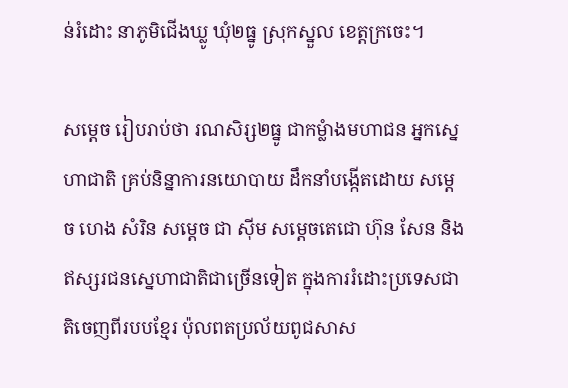ន់រំដោះ នាភូមិជើងឃ្លូ ឃុំ២ធ្នូ ស្រុកស្នួល ខេត្ដក្រចេះ។

សម្ដេច រៀបរាប់ថា រណសិរ្ស២ធ្នូ ជាកម្លំាងមហាជន អ្នកស្នេហាជាតិ គ្រប់និន្នាការនយោបាយ ដឹកនាំបង្កើតដោយ សម្តេច ហេង សំរិន សម្តេច ជា ស៊ីម សម្តេចតេជោ ហ៊ុន សែន និងឥស្សរជនស្នេហាជាតិជាច្រើនទៀត ក្នុងការរំដោះប្រទេសជាតិចេញពីរបបខ្មែរ ប៉ុលពតប្រល័យពូជសាស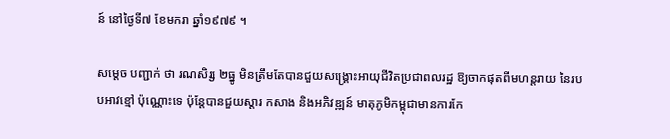ន៍ នៅថ្ងៃទី៧ ខែមករា ឆ្នាំ១៩៧៩ ។

សម្ដេច បញ្ជាក់ ថា រណសិរ្ស ២ធ្នូ មិនត្រឹមតែបានជួយសង្គ្រោះអាយុជីវិតប្រជាពលរដ្ឋ ឱ្យចាកផុតពីមហន្ដរាយ នៃរបបអាវខ្មៅ ប៉ុណ្ណោះទេ ប៉ុន្ដែបានជួយស្ដារ កសាង និងអភិវឌ្ឍន៍ មាតុភូមិកម្ពុជាមានការកែ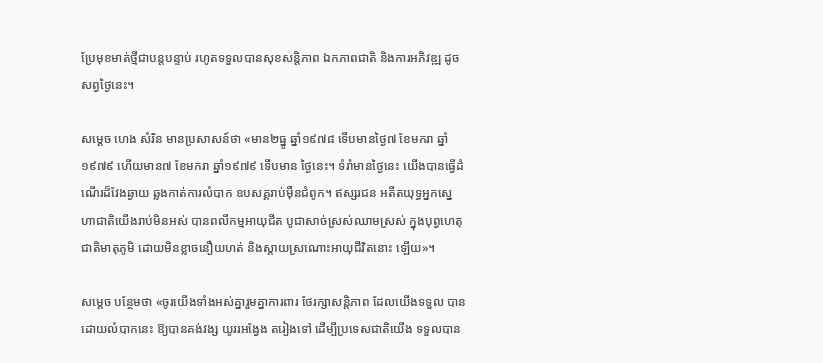ប្រែមុខមាត់ថ្មីជាបន្ដបន្ទាប់ រហូតទទួលបានសុខសន្តិភាព ឯកភាពជាតិ និងការអភិវឌ្ឍ ដូចសព្វថ្ងៃនេះ។

សម្ដេច ហេង សំរិន មានប្រសាសន៍ថា «មាន២ធ្នូ ឆ្នាំ១៩៧៨ ទើបមានថ្ងៃ៧ ខែមករា ឆ្នាំ១៩៧៩ ហើយមាន៧ ខែមករា ឆ្នាំ១៩៧៩ ទើបមាន ថ្ងៃនេះ។ ទំរាំមានថ្ងៃនេះ យើងបានធ្វើដំណើរដ៏វែងឆ្ងាយ ឆ្លងកាត់ការលំបាក ឧបសគ្គរាប់ម៉ឺនជំពូក។ ឥស្សរជន អតីតយុទ្ធអ្នកស្នេហាជាតិយើងរាប់មិនអស់ បានពលីកម្មអាយុជីត បូជាសាច់ស្រស់ឈាមស្រស់ ក្នុងបុព្វហេតុជាតិមាតុភូមិ ដោយមិនខ្លាចនឿយហត់ និងស្តាយស្រណោះអាយុជីវិតនោះ ឡើយ»។

សម្ដេច បន្ថែមថា «ចូរយើងទាំងអស់គ្នារួមគ្នាការពារ ថែរក្សាសន្តិភាព ដែលយើងទទួល បានដោយលំបាកនេះ ឱ្យបានគង់វង្ស យូររអង្វែង តរៀងទៅ ដើម្បីប្រទេសជាតិយើង ទទួលបាន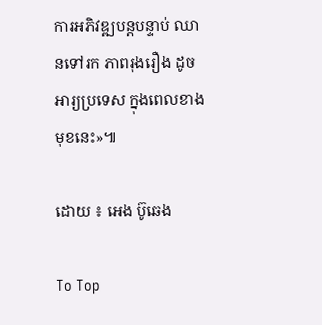ការអភិវឌ្ឍបន្តបន្ទាប់ ឈានទៅរក ភាពរុងរឿង ដូចអារ្យប្រទេស ក្នុងពេលខាងមុខនេះ»៕

ដោយ ៖ អេង ប៊ូឆេង

To Top